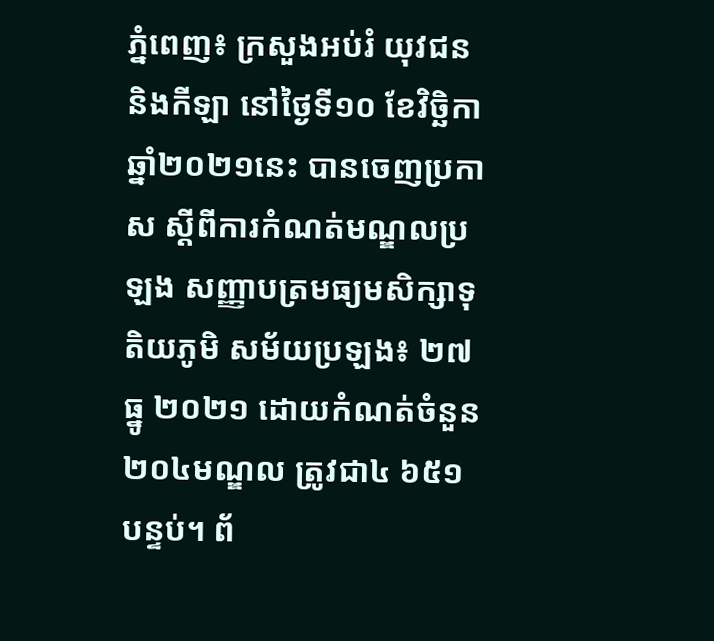ភ្នំពេញ៖ ក្រសួងអប់រំ យុវជននិងកីឡា នៅថ្ងៃទី១០ ខែវិច្ឆិកា ឆ្នាំ២០២១នេះ បានចេញប្រកាស ស្ដីពីការកំណត់មណ្ឌលប្រឡង សញ្ញាបត្រមធ្យមសិក្សាទុតិយភូមិ សម័យប្រឡង៖ ២៧ ធ្នូ ២០២១ ដោយកំណត់ចំនួន២០៤មណ្ឌល ត្រូវជា៤ ៦៥១បន្ទប់។ ព័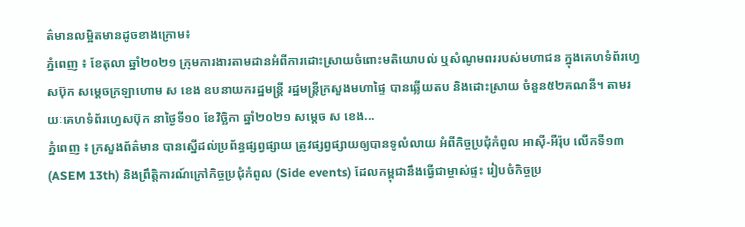ត៌មានលម្អិតមានដូចខាងក្រោម៖
ភ្នំពេញ ៖ ខែតុលា ឆ្នាំ២០២១ ក្រុមការងារតាមដានអំពីការដោះស្រាយចំពោះមតិយោបល់ ឬសំណូមពររបស់មហាជន ក្នុងគេហទំព័រហ្វេសប៊ុក សម្ដេចក្រឡាហោម ស ខេង ឧបនាយករដ្ឋមន្ដ្រី រដ្ឋមន្ដ្រីក្រសួងមហាផ្ទៃ បានឆ្លើយតប និងដោះស្រាយ ចំនួន៥២គណនី។ តាមរយៈគេហទំព័រហ្វេសប៊ុក នាថ្ងៃទី១០ ខែវិច្ឆិកា ឆ្នាំ២០២១ សម្ដេច ស ខេង...
ភ្នំពេញ ៖ ក្រសួងព័ត៌មាន បានស្នើដល់ប្រព័ន្ធផ្សព្វផ្សាយ ត្រូវផ្សព្វផ្សាយឲ្យបានទូលំលាយ អំពីកិច្ចប្រជុំកំពូល អាស៊ី-អឺរ៉ុប លើកទី១៣ (ASEM 13th) និងព្រឹត្តិការណ៍ក្រៅកិច្ចប្រជុំកំពូល (Side events) ដែលកម្ពុជានឹងធ្វើជាម្ចាស់ផ្ទះ រៀបចំកិច្ចប្រ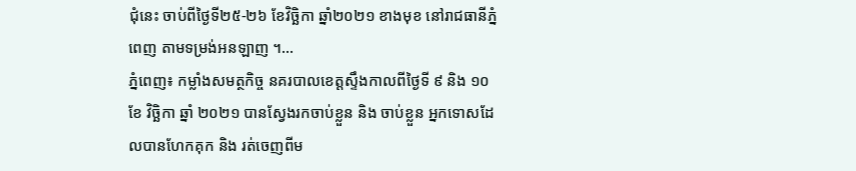ជុំនេះ ចាប់ពីថ្ងៃទី២៥-២៦ ខែវិច្ឆិកា ឆ្នាំ២០២១ ខាងមុខ នៅរាជធានីភ្នំពេញ តាមទម្រង់អនឡាញ ។...
ភ្នំពេញ៖ កម្លាំងសមត្ថកិច្ច នគរបាលខេត្តស្ទឹងកាលពីថ្ងៃទី ៩ និង ១០ ខែ វិច្ឆិកា ឆ្នាំ ២០២១ បានស្វែងរកចាប់ខ្លួន និង ចាប់ខ្លួន អ្នកទោសដែលបានហែកគុក និង រត់ចេញពីម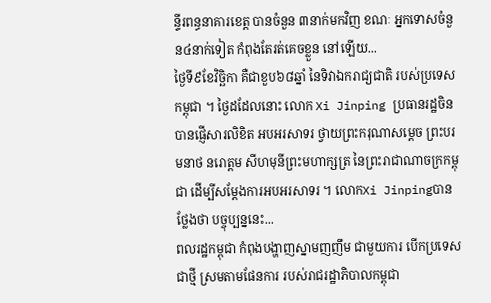ន្ទីរពន្ធនាគារខេត្ត បានចំនួន ៣នាក់មកវិញ ខណៈ អ្នកទោសចំនួន៤នាក់ទៀត កំពុងតែរត់គេចខ្លួន នៅឡើយ...
ថ្ងៃទី៩ខែវិច្ឆិកា គឺជាខួប៦៨ឆ្នាំ នៃទិវាឯករាជ្យជាតិ របស់ប្រទេសកម្ពុជា ។ ថ្ងៃដដែលនោះ លោក Xi Jinping ប្រធានរដ្ឋចិន បានផ្ញើសារលិខិត អបអរសាទរ ថ្វាយព្រះករុណាសម្តេច ព្រះបរមនាថ នរោត្តម សីហមុនីព្រះមហាក្សត្រ នៃព្រះរាជាណាចក្រកម្ពុជា ដើម្បីសម្តែងការអបអរសាទរ ។ លោកXi Jinpingបានថ្លែងថា បច្ចុប្បន្ននេះ...
ពលរដ្ឋកម្ពុជា កំពុងបង្ហាញស្នាមញញឹម ជាមួយការ បើកប្រទេសជាថ្មី ស្រមតាមផែនការ របស់រាជរដ្ឋាភិបាលកម្ពុជា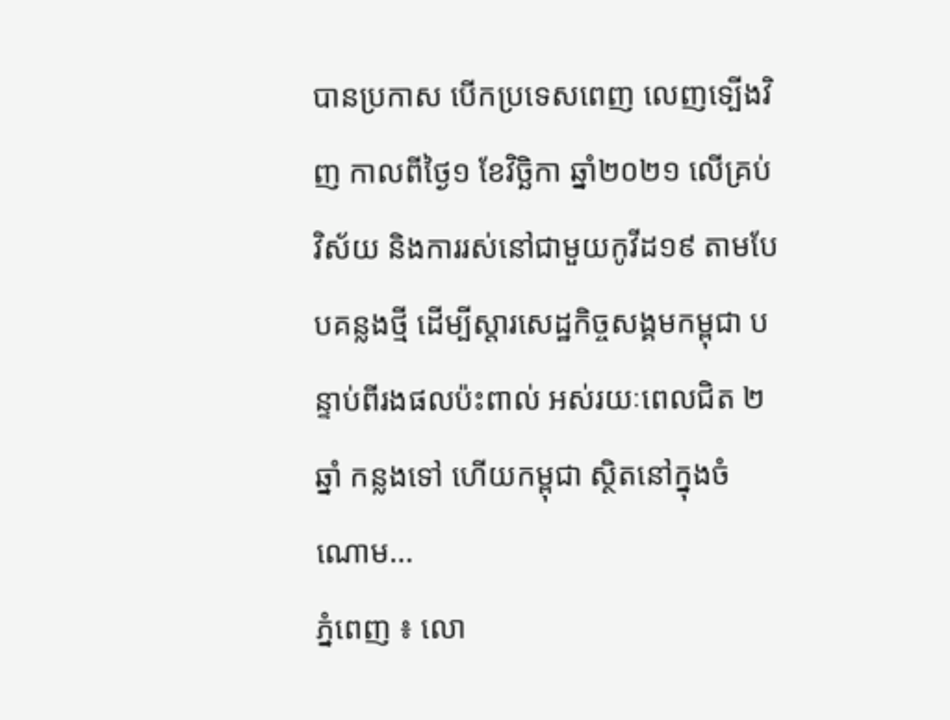បានប្រកាស បើកប្រទេសពេញ លេញទ្បើងវិញ កាលពីថ្ងៃ១ ខែវិច្ឆិកា ឆ្នាំ២០២១ លើគ្រប់វិស័យ និងការរស់នៅជាមួយកូវីដ១៩ តាមបែបគន្លងថ្មី ដើម្បីស្ដារសេដ្ឋកិច្ចសង្គមកម្ពុជា បន្ទាប់ពីរងផលប៉ះពាល់ អស់រយៈពេលជិត ២ឆ្នាំ កន្លងទៅ ហើយកម្ពុជា ស្ថិតនៅក្នុងចំណោម...
ភ្នំពេញ ៖ លោ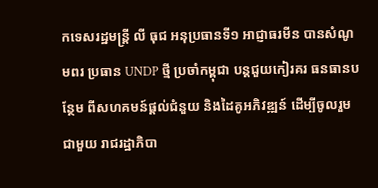កទេសរដ្ឋមន្រ្តី លី ធុជ អនុប្រធានទី១ អាជ្ញាធរមីន បានសំណូមពរ ប្រធាន UNDP ថ្មី ប្រចាំកម្ពុជា បន្តជួយកៀរគរ ធនធានបន្ថែម ពីសហគមន៍ផ្តល់ជំនួយ និងដៃគូអភិវឌ្ឍន៍ ដើម្បីចូលរួមជាមួយ រាជរដ្ឋាភិបា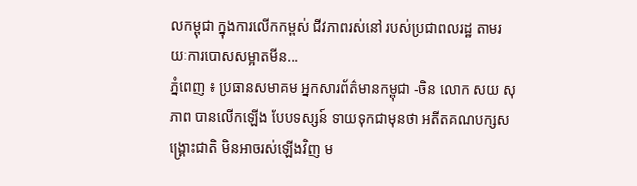លកម្ពុជា ក្នុងការលើកកម្ពស់ ជីវភាពរស់នៅ របស់ប្រជាពលរដ្ឋ តាមរយៈការបោសសម្អាតមីន...
ភ្នំពេញ ៖ ប្រធានសមាគម អ្នកសារព័ត៌មានកម្ពុជា -ចិន លោក សយ សុភាព បានលើកឡើង បែបទស្សន៍ ទាយទុកជាមុនថា អតីតគណបក្សសង្រ្គោះជាតិ មិនអាចរស់ឡើងវិញ ម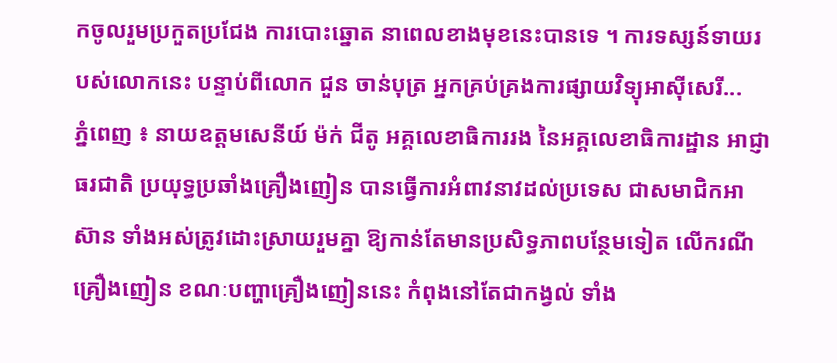កចូលរួមប្រកួតប្រជែង ការបោះឆ្នោត នាពេលខាងមុខនេះបានទេ ។ ការទស្សន៍ទាយរបស់លោកនេះ បន្ទាប់ពីលោក ជួន ចាន់បុត្រ អ្នកគ្រប់គ្រងការផ្សាយវិទ្យុអាស៊ីសេរី...
ភ្នំពេញ ៖ នាយឧត្តមសេនីយ៍ ម៉ក់ ជីតូ អគ្គលេខាធិការរង នៃអគ្គលេខាធិការដ្ឋាន អាជ្ញាធរជាតិ ប្រយុទ្ធប្រឆាំងគ្រឿងញៀន បានធ្វើការអំពាវនាវដល់ប្រទេស ជាសមាជិកអាស៊ាន ទាំងអស់ត្រូវដោះស្រាយរួមគ្នា ឱ្យកាន់តែមានប្រសិទ្ធភាពបន្ថែមទៀត លើករណីគ្រឿងញៀន ខណៈបញ្ហាគ្រឿងញៀននេះ កំពុងនៅតែជាកង្វល់ ទាំង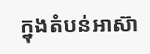ក្នុងតំបន់អាស៊ា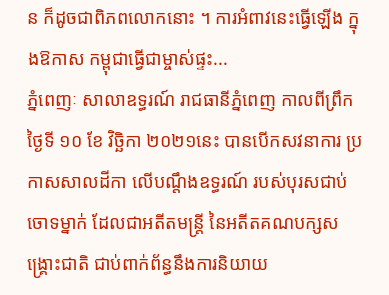ន ក៏ដូចជាពិភពលោកនោះ ។ ការអំពាវនេះធ្វើឡើង ក្នុងឱកាស កម្ពុជាធ្វើជាម្ចាស់ផ្ទះ...
ភ្នំពេញៈ សាលាឧទ្ធរណ៍ រាជធានីភ្នំពេញ កាលពីព្រឹក ថ្ងៃទី ១០ ខែ វិច្ឆិកា ២០២១នេះ បានបើកសវនាការ ប្រកាសសាលដីកា លើបណ្តឹងឧទ្ធរណ៍ របស់បុរសជាប់ចោទម្នាក់ ដែលជាអតីតមន្ត្រី នៃអតីតគណបក្សសង្គ្រោះជាតិ ជាប់ពាក់ព័ន្ធនឹងការនិយាយ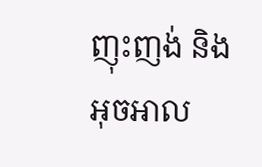ញុះញង់ និង អុចអាល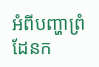អំពីបញ្ហាព្រំដែនក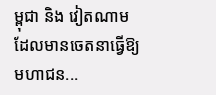ម្ពុជា និង វៀតណាម ដែលមានចេតនាធ្វើឱ្យមហាជន...